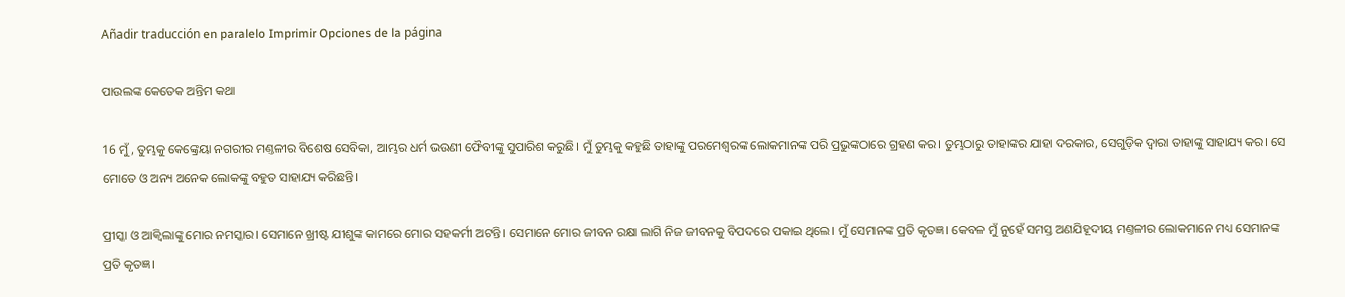Añadir traducción en paralelo Imprimir Opciones de la página

ପାଉଲଙ୍କ କେତେକ ଅନ୍ତିମ କଥା

16 ମୁଁ, ତୁମ୍ଭକୁ କେଙ୍କ୍ରେୟା ନଗରୀର ମଣ୍ତଳୀର ବିଶେଷ ସେବିକା, ଆମ୍ଭର ଧର୍ମ ଭଉଣୀ ଫୈବୀଙ୍କୁ ସୁପାରିଶ କରୁଛି। ମୁଁ ତୁମ୍ଭକୁ କହୁଛି ତାହାଙ୍କୁ ପରମେଶ୍ୱରଙ୍କ ଲୋକମାନଙ୍କ ପରି ପ୍ରଭୁଙ୍କଠାରେ ଗ୍ରହଣ କର। ତୁମ୍ଭଠାରୁ ତାହାଙ୍କର ଯାହା ଦରକାର, ସେଗୁଡ଼ିକ ଦ୍ୱାରା ତାହାଙ୍କୁ ସାହାଯ୍ୟ କର। ସେ ମୋତେ ଓ ଅନ୍ୟ ଅନେକ ଲୋକଙ୍କୁ ବହୁତ ସାହାଯ୍ୟ କରିଛନ୍ତି।

ପ୍ରୀସ୍କା ଓ ଆକ୍ୱିଲାଙ୍କୁ ମୋର ନମସ୍କାର। ସେମାନେ ଖ୍ରୀଷ୍ଟ ଯୀଶୁଙ୍କ କାମରେ ମୋର ସହକର୍ମୀ ଅଟନ୍ତି। ସେମାନେ ମୋର ଜୀବନ ରକ୍ଷା ଲାଗି ନିଜ ଜୀବନକୁ ବିପଦରେ ପକାଇ ଥିଲେ। ମୁଁ ସେମାନଙ୍କ ପ୍ରତି କୃତଜ୍ଞ। କେବଳ ମୁଁ ନୁହେଁ ସମସ୍ତ ଅଣଯିହୂଦୀୟ ମଣ୍ତଳୀର ଲୋକମାନେ ମଧ୍ୟ ସେମାନଙ୍କ ପ୍ରତି କୃତଜ୍ଞ।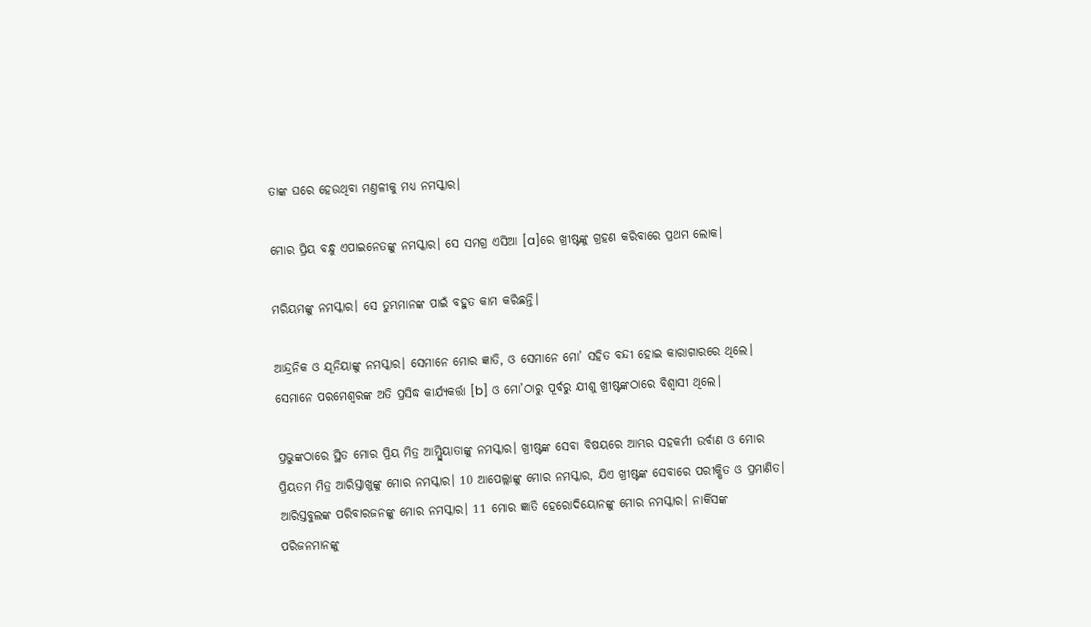ତାଙ୍କ ଘରେ ହେଉଥିବା ମଣ୍ତଳୀକୁ ମଧ୍ୟ ନମସ୍କାର।

ମୋର ପ୍ରିୟ ବନ୍ଧୁ ଏପାଇନେତଙ୍କୁ ନମସ୍କାର। ସେ ସମଗ୍ର ଏସିଆ [a]ରେ ଖ୍ରୀଷ୍ଟଙ୍କୁ ଗ୍ରହଣ କରିବାରେ ପ୍ରଥମ ଲୋକ।

ମରିୟମଙ୍କୁ ନମସ୍କାର। ସେ ତୁମ୍ଭମାନଙ୍କ ପାଇଁ ବହୁତ କାମ କରିଛନ୍ତି।

ଆନ୍ଦ୍ରନିକ ଓ ଯୂନିୟାଙ୍କୁ ନମସ୍କାର। ସେମାନେ ମୋର ଜ୍ଞାତି, ଓ ସେମାନେ ମୋ’ ସହିତ ବନ୍ଦୀ ହୋଇ କାରାଗାରରେ ଥିଲେ। ସେମାନେ ପରମେଶ୍ୱରଙ୍କ ଅତି ପ୍ରସିଦ୍ଧ କାର୍ଯ୍ୟକର୍ତ୍ତା [b] ଓ ମୋ’ଠାରୁ ପୂର୍ବରୁ ଯୀଶୁ ଖ୍ରୀଷ୍ଟଙ୍କଠାରେ ବିଶ୍ୱାସୀ ଥିଲେ।

ପ୍ରଭୁଙ୍କଠାରେ ସ୍ଥିତ ମୋର ପ୍ରିୟ ମିତ୍ର ଆମ୍ପ୍ଲିୟାତାଙ୍କୁ ନମସ୍କାର। ଖ୍ରୀଷ୍ଟଙ୍କ ସେବା ବିଷୟରେ ଆମ୍ଭର ସହକର୍ମୀ ଉର୍ବାଣ ଓ ମୋର ପ୍ରିୟତମ ମିତ୍ର ଆରିସ୍ତାଖୁଙ୍କୁ ମୋର ନମସ୍କାର। 10 ଆପେଲ୍ଲାଙ୍କୁ ମୋର ନମସ୍କାର, ଯିଏ ଖ୍ରୀଷ୍ଟଙ୍କ ସେବାରେ ପରୀକ୍ଷିତ ଓ ପ୍ରମାଣିତ। ଆରିସ୍ତବୁଲଙ୍କ ପରିବାରଜନଙ୍କୁ ମୋର ନମସ୍କାର। 11 ମୋର ଜ୍ଞାତି ହେରୋଦିୟୋନଙ୍କୁ ମୋର ନମସ୍କାର। ନାର୍କିସଙ୍କ ପରିଜନମାନଙ୍କୁ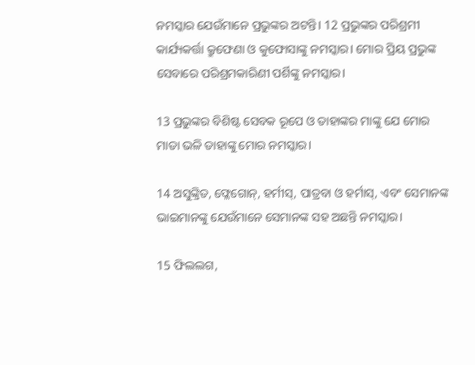ନମସ୍କାର ଯେଉଁମାନେ ପ୍ରଭୁଙ୍କର ଅଟନ୍ତି। 12 ପ୍ରଭୁଙ୍କର ପରିଶ୍ରମୀ କାର୍ଯ୍ୟକର୍ତ୍ତା କ୍ରୁଫେଣା ଓ କୁଫୋସାଙ୍କୁ ନମସ୍କାର। ମୋର ପ୍ରିୟ ପ୍ରଭୁଙ୍କ ସେବାରେ ପରିଶ୍ରମକାରିଣୀ ପର୍ଶିଙ୍କୁ ନମସ୍କାର।

13 ପ୍ରଭୁଙ୍କର ବିଶିଷ୍ଟ ସେବକ ରୂପେ ଓ ତାହାଙ୍କର ମାଙ୍କୁ ଯେ ମୋର ମାତା ଭଳି ତାହାଙ୍କୁ ମୋର ନମସ୍କାର।

14 ଅସୁଙ୍କ୍ରିତ, ଫ୍ଳେଗୋନ୍, ହର୍ମୀସ୍, ପାତ୍ରବା ଓ ହର୍ମାସ୍, ଏବଂ ସେମାନଙ୍କ ଭାଇମାନଙ୍କୁ ଯେଉଁମାନେ ସେମାନଙ୍କ ସହ ଅଛନ୍ତି ନମସ୍କାର।

15 ଫିଲଲଗ,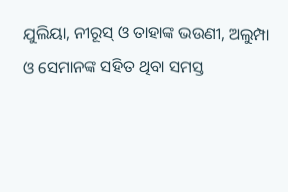ଯୁଲିୟା, ନୀରୂସ୍‌‌ ଓ ତାହାଙ୍କ ଭଉଣୀ, ଅଲୁମ୍ପା ଓ ସେମାନଙ୍କ ସହିତ ଥିବା ସମସ୍ତ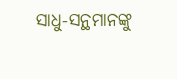ସାଧୁ-ସନ୍ଥମାନଙ୍କୁ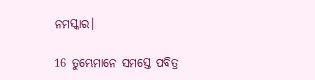ନମସ୍କାର।

16 ତୁମ୍ଭେମାନେ ସମସ୍ତେ ପବିତ୍ର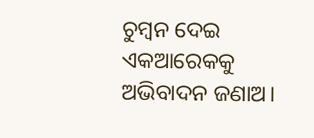ଚୁମ୍ବନ ଦେଇ ଏକଆରେକକୁ ଅଭିବାଦନ ଜଣାଅ।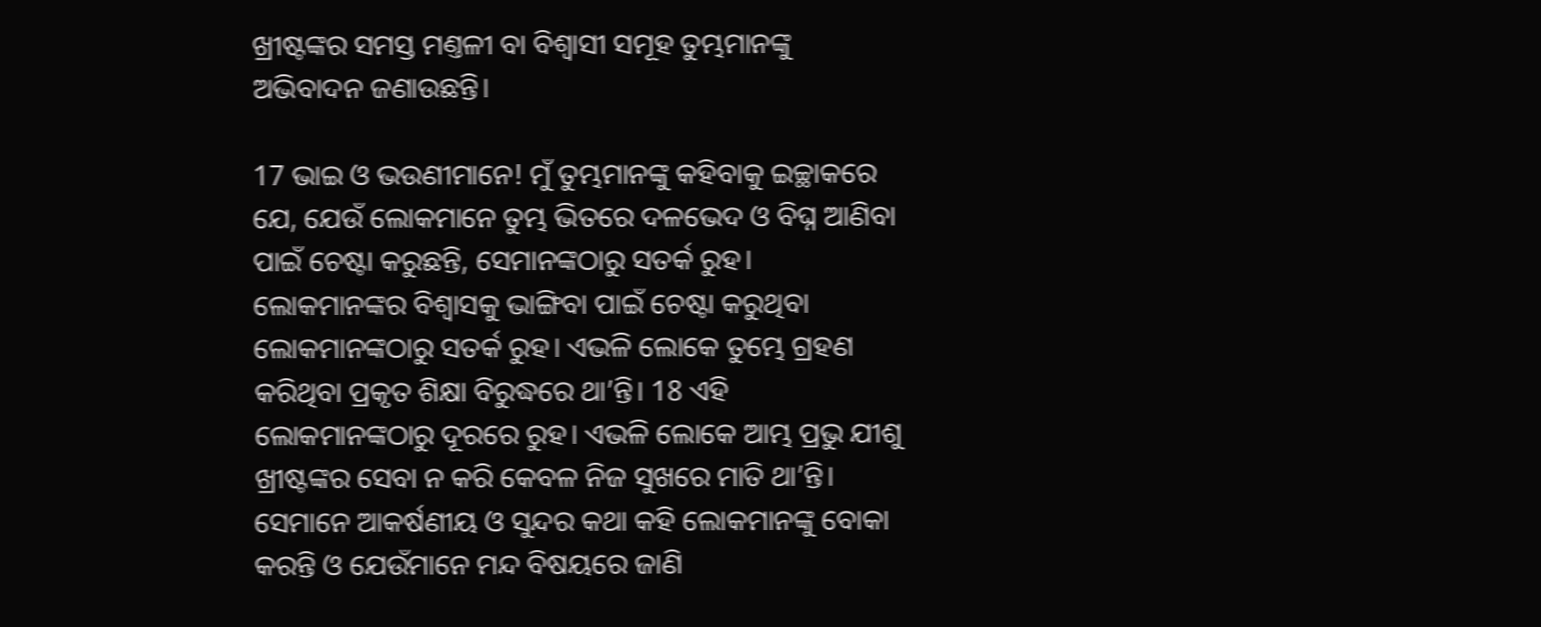ଖ୍ରୀଷ୍ଟଙ୍କର ସମସ୍ତ ମଣ୍ତଳୀ ବା ବିଶ୍ୱାସୀ ସମୂହ ତୁମ୍ଭମାନଙ୍କୁ ଅଭିବାଦନ ଜଣାଉଛନ୍ତି।

17 ଭାଇ ଓ ଭଉଣୀମାନେ! ମୁଁ ତୁମ୍ଭମାନଙ୍କୁ କହିବାକୁ ଇଚ୍ଛାକରେ ଯେ, ଯେଉଁ ଲୋକମାନେ ତୁମ୍ଭ ଭିତରେ ଦଳଭେଦ ଓ ବିଘ୍ନ ଆଣିବା ପାଇଁ ଚେଷ୍ଟା କରୁଛନ୍ତି, ସେମାନଙ୍କଠାରୁ ସତର୍କ ରୁହ। ଲୋକମାନଙ୍କର ବିଶ୍ୱାସକୁ ଭାଙ୍ଗିବା ପାଇଁ ଚେଷ୍ଟା କରୁଥିବା ଲୋକମାନଙ୍କଠାରୁ ସତର୍କ ରୁହ। ଏଭଳି ଲୋକେ ତୁମ୍ଭେ ଗ୍ରହଣ କରିଥିବା ପ୍ରକୃତ ଶିକ୍ଷା ବିରୁଦ୍ଧରେ ଥା’ନ୍ତି। 18 ଏହି ଲୋକମାନଙ୍କଠାରୁ ଦୂରରେ ରୁହ। ଏଭଳି ଲୋକେ ଆମ୍ଭ ପ୍ରଭୁ ଯୀଶୁ ଖ୍ରୀଷ୍ଟଙ୍କର ସେବା ନ କରି କେବଳ ନିଜ ସୁଖରେ ମାତି ଥା’ନ୍ତି। ସେମାନେ ଆକର୍ଷଣୀୟ ଓ ସୁନ୍ଦର କଥା କହି ଲୋକମାନଙ୍କୁ ବୋକା କରନ୍ତି ଓ ଯେଉଁମାନେ ମନ୍ଦ ବିଷୟରେ ଜାଣି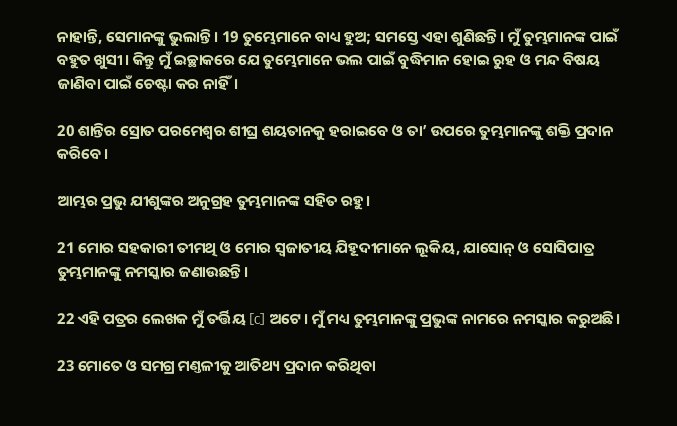ନାହାନ୍ତି, ସେମାନଙ୍କୁ ଭୁଲାନ୍ତି। 19 ତୁମ୍ଭେମାନେ ବାଧ୍ୟ ହୁଅ; ସମସ୍ତେ ଏହା ଶୁଣିଛନ୍ତି। ମୁଁ ତୁମ୍ଭମାନଙ୍କ ପାଇଁ ବହୁତ ଖୁସୀ। କିନ୍ତୁ ମୁଁ ଇଚ୍ଛାକରେ ଯେ ତୁମ୍ଭେମାନେ ଭଲ ପାଇଁ ବୁଦ୍ଧିମାନ ହୋଇ ରୁହ ଓ ମନ୍ଦ ବିଷୟ ଜାଣିବା ପାଇଁ ଚେଷ୍ଟା କର ନାହିଁ।

20 ଶାନ୍ତିର ସ୍ରୋତ ପରମେଶ୍ୱର ଶୀଘ୍ର ଶୟତାନକୁ ହରାଇବେ ଓ ତା’ ଉପରେ ତୁମ୍ଭମାନଙ୍କୁ ଶକ୍ତି ପ୍ରଦାନ କରିବେ।

ଆମ୍ଭର ପ୍ରଭୁ ଯୀଶୁଙ୍କର ଅନୁଗ୍ରହ ତୁମ୍ଭମାନଙ୍କ ସହିତ ରହୁ।

21 ମୋର ସହକାରୀ ତୀମଥି ଓ ମୋର ସ୍ୱଜାତୀୟ ଯିହୂଦୀମାନେ ଲୂକିୟ, ଯାସୋନ୍ ଓ ସୋସିପାତ୍ର ତୁମ୍ଭମାନଙ୍କୁ ନମସ୍କାର ଜଣାଉଛନ୍ତି।

22 ଏହି ପତ୍ରର ଲେଖକ ମୁଁ ତର୍ତ୍ତିୟ [c] ଅଟେ। ମୁଁ ମଧ୍ୟ ତୁମ୍ଭମାନଙ୍କୁ ପ୍ରଭୁଙ୍କ ନାମରେ ନମସ୍କାର କରୁଅଛି।

23 ମୋତେ ଓ ସମଗ୍ର ମଣ୍ତଳୀକୁ ଆତିଥ୍ୟ ପ୍ରଦାନ କରିଥିବା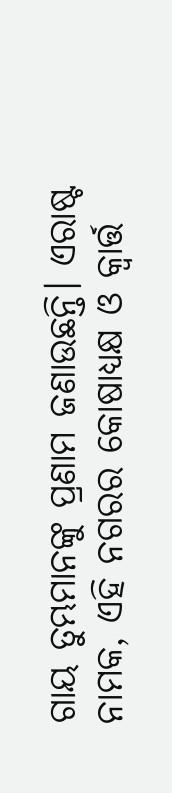ଗାୟ ତୁମ୍ଭମାନଙ୍କୁ ପ୍ରଣାମ ଜଣାଉଛନ୍ତି। ଏରାଷ୍ଟ ନାମକ, ଏହି ନଗରର କୋଷାଧ୍ୟକ୍ଷ ଓ କ୍ୱାର୍ତ୍ତ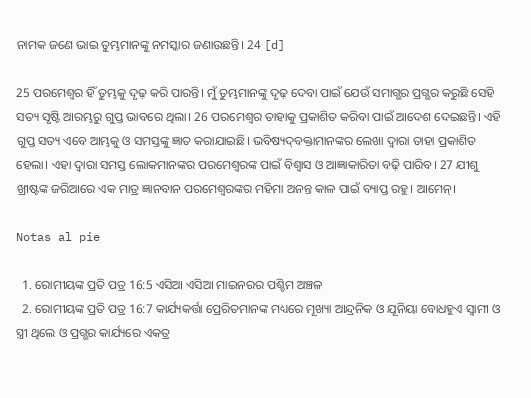ନାମକ ଜଣେ ଭାଇ ତୁମ୍ଭମାନଙ୍କୁ ନମସ୍କାର ଜଣାଉଛନ୍ତି। 24 [d]

25 ପରମେଶ୍ୱର ହିଁ ତୁମ୍ଭକୁ ଦୃଢ଼ କରି ପାରନ୍ତି। ମୁଁ ତୁମ୍ଭମାନଙ୍କୁ ଦୃଢ଼ ଦେବା ପାଇଁ ଯେଉଁ ସମାଗ୍ଭର ପ୍ରଗ୍ଭର କରୁଛି ସେହି ସତ୍ୟ ସୃଷ୍ଟି ଆରମ୍ଭରୁ ଗୁପ୍ତ ଭାବରେ ଥିଲା। 26 ପରମେଶ୍ୱର ତାହାକୁ ପ୍ରକାଶିତ କରିବା ପାଇଁ ଆଦେଶ ଦେଇଛନ୍ତି। ଏହି ଗୁପ୍ତ ସତ୍ୟ ଏବେ ଆମ୍ଭକୁ ଓ ସମସ୍ତଙ୍କୁ ଜ୍ଞାତ କରାଯାଇଛି। ଭବିଷ୍ୟ‌ଦ୍‌ବକ୍ତାମାନଙ୍କର ଲେଖା ଦ୍ୱାରା ତାହା ପ୍ରକାଶିତ ହେଲା। ଏହା ଦ୍ୱାରା ସମସ୍ତ ଲୋକମାନଙ୍କର ପରମେଶ୍ୱରଙ୍କ ପାଇଁ ବିଶ୍ୱାସ ଓ ଆଜ୍ଞାକାରିତା ବଢ଼ି ପାରିବ। 27 ଯୀଶୁ ଖ୍ରୀଷ୍ଟଙ୍କ ଜରିଆରେ ଏକ ମାତ୍ର ଜ୍ଞାନବାନ ପରମେଶ୍ୱରଙ୍କର ମହିମା ଅନନ୍ତ କାଳ ପାଇଁ ବ୍ୟାପ୍ତ ରହୁ। ଆମେନ୍।

Notas al pie

  1. ରୋମୀୟଙ୍କ ପ୍ରତି ପତ୍ର 16:5 ଏସିଆ ଏସିଆ ମାଇନରର ପଶ୍ଚିମ ଅଞ୍ଚଳ
  2. ରୋମୀୟଙ୍କ ପ୍ରତି ପତ୍ର 16:7 କାର୍ଯ୍ୟକର୍ତ୍ତା ପ୍ରେରିତମାନଙ୍କ ମଧ୍ୟରେ ମୂଖ୍ୟା ଆନ୍ଦ୍ରନିକ ଓ ଯୂନିୟା ବୋଧହୁଏ ସ୍ୱାମୀ ଓ ସ୍ତ୍ରୀ ଥିଲେ ଓ ପ୍ରଗ୍ଭର କାର୍ଯ୍ୟରେ ଏକତ୍ର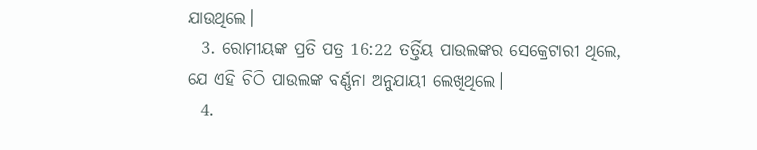ଯାଉଥିଲେ।
  3. ରୋମୀୟଙ୍କ ପ୍ରତି ପତ୍ର 16:22 ତର୍ତ୍ତିୟ ପାଉଲଙ୍କର ସେକ୍ରେଟାରୀ ଥିଲେ, ଯେ ଏହି ଚିଠି ପାଉଲଙ୍କ ବର୍ଣ୍ଣନା ଅନୁଯାୟୀ ଲେଖିଥିଲେ।
  4.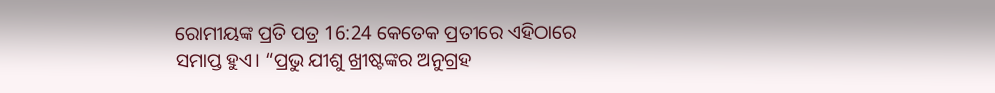ରୋମୀୟଙ୍କ ପ୍ରତି ପତ୍ର 16:24 କେତେକ ପ୍ରତୀରେ ଏହିଠାରେ ସମାପ୍ତ ହୁଏ। “ପ୍ରଭୁ ଯୀଶୁ ଖ୍ରୀଷ୍ଟଙ୍କର ଅନୁଗ୍ରହ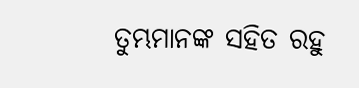ତୁମ୍ଭମାନଙ୍କ ସହିତ ରହୁ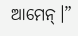ଆମେନ୍।”